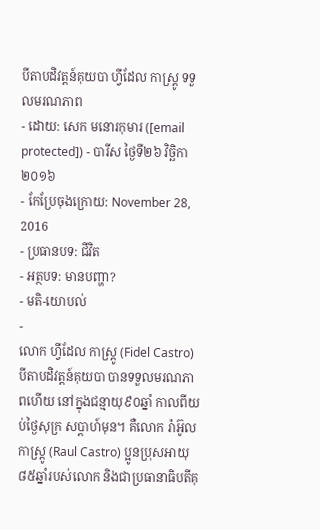បីតាបដិវត្តន៍គុយបា ហ្វីដែល កាស្ត្រូ ទទួលមរណភាព
- ដោយ: សេក មនោរកុមារ ([email protected]) - បារីស ថ្ងៃទី២៦ វិច្ឆិកា ២០១៦
- កែប្រែចុងក្រោយ: November 28, 2016
- ប្រធានបទ: ជីវិត
- អត្ថបទ: មានបញ្ហា?
- មតិ-យោបល់
-
លោក ហ្វីដែល កាស្ត្រូ (Fidel Castro) បីតាបដិវត្តន៍គុយបា បានទទួលមរណភាពហើយ នៅក្នុងជន្មាយុ៩០ឆ្នាំ កាលពីយប់ថ្ងៃសុក្រ សប្ដាហ៍មុន។ គឺលោក រ៉ាអ៊ូល កាស្ត្រូ (Raul Castro) ប្អូនប្រុសអាយុ៨៥ឆ្នាំរបស់លោក និងជាប្រធានាធិបតីគុ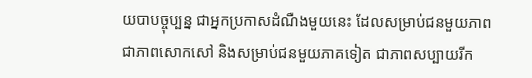យបាបច្ចុប្បន្ន ជាអ្នកប្រកាសដំណឺងមួយនេះ ដែលសម្រាប់ជនមួយភាព ជាភាពសោកសៅ និងសម្រាប់ជនមួយភាគទៀត ជាភាពសប្បាយរីក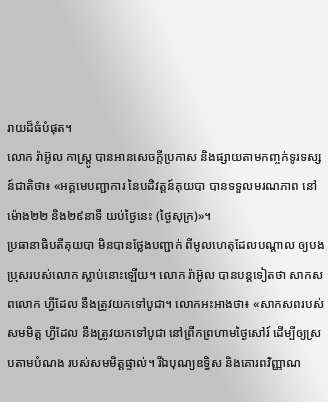រាយដ៏ធំបំផុត។
លោក រ៉ាអ៊ូល កាស្ត្រូ បានអានសេចក្ដីប្រកាស និងផ្សាយតាមកញ្ចក់ទូរទស្សន៍ជាតិថា៖ «អគ្គមេបញ្ជាការ នៃបដិវត្តន៍គុយបា បានទទួលមរណភាព នៅម៉ោង២២ និង២៩នាទី យប់ថ្ងៃនេះ (ថ្ងៃសុក្រ)»។
ប្រធានាធិបតីគុយបា មិនបានថ្លែងបញ្ជាក់ ពីមូលហេតុដែលបណ្ដាល ឲ្យបងប្រុសរបស់លោក ស្លាប់នោះឡើយ។ លោក រ៉ាអ៊ូល បានបន្តទៀតថា សាកសពលោក ហ្វីដែល នឹងត្រូវយកទៅបូជា។ លោកអះអាងថា៖ «សាកសពរបស់សមមិត្ត ហ្វីដែល នឹងត្រូវយកទៅបូជា នៅព្រឹកព្រហាមថ្ងៃសៅរ៍ ដើម្បីឲ្យស្របតាមបំណង របស់សមមិត្តផ្ទាល់។ រីឯបុណ្យឧទ្ធិស និងគោរពវិញ្ញាណ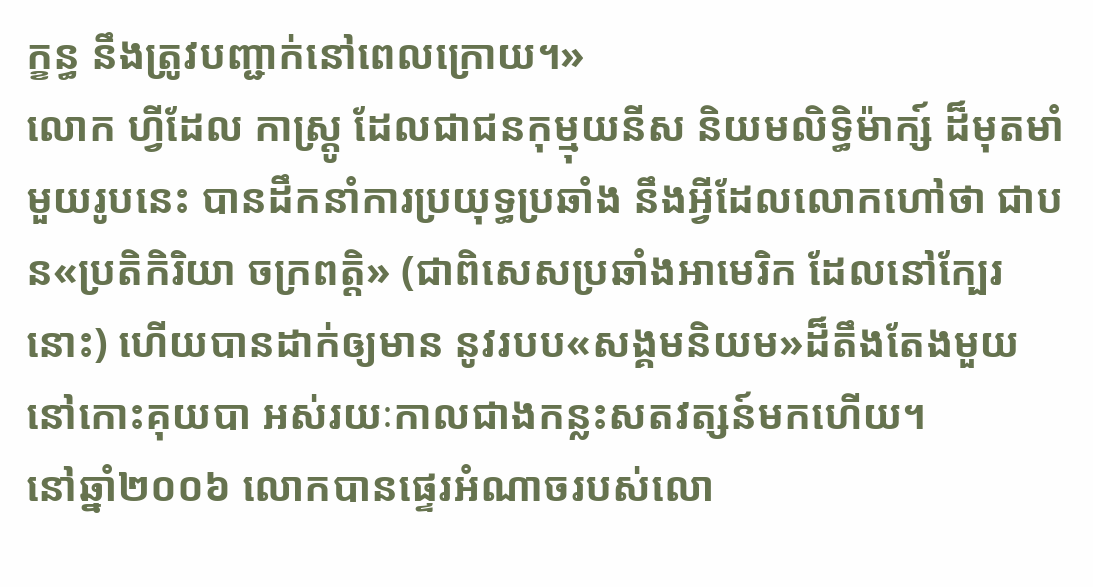ក្ខន្ធ នឹងត្រូវបញ្ជាក់នៅពេលក្រោយ។»
លោក ហ្វីដែល កាស្ត្រូ ដែលជាជនកុម្មុយនីស និយមលិទ្ធិម៉ាក្ស៍ ដ៏មុតមាំមួយរូបនេះ បានដឹកនាំការប្រយុទ្ធប្រឆាំង នឹងអ្វីដែលលោកហៅថា ជាបន«ប្រតិកិរិយា ចក្រពត្តិ» (ជាពិសេសប្រឆាំងអាមេរិក ដែលនៅក្បែរនោះ) ហើយបានដាក់ឲ្យមាន នូវរបប«សង្គមនិយម»ដ៏តឹងតែងមួយ នៅកោះគុយបា អស់រយៈកាលជាងកន្លះសតវត្សន៍មកហើយ។
នៅឆ្នាំ២០០៦ លោកបានផ្ទេរអំណាចរបស់លោ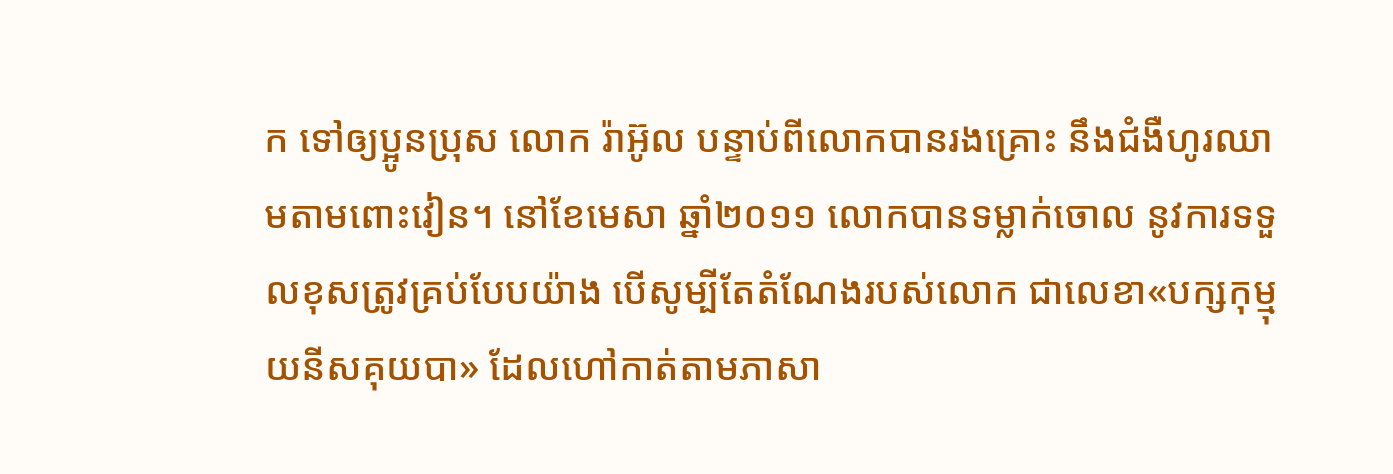ក ទៅឲ្យប្អូនប្រុស លោក រ៉ាអ៊ូល បន្ទាប់ពីលោកបានរងគ្រោះ នឹងជំងឺហូរឈាមតាមពោះវៀន។ នៅខែមេសា ឆ្នាំ២០១១ លោកបានទម្លាក់ចោល នូវការទទួលខុសត្រូវគ្រប់បែបយ៉ាង បើសូម្បីតែតំណែងរបស់លោក ជាលេខា«បក្សកុម្មុយនីសគុយបា» ដែលហៅកាត់តាមភាសា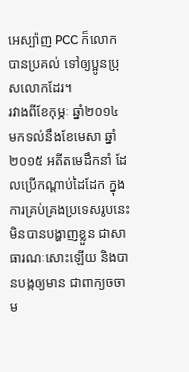អេស្ប៉ាញ PCC ក៏លោកបានប្រគល់ ទៅឲ្យប្អូនប្រុសលោកដែរ។
រវាងពីខែកុម្ភៈ ឆ្នាំ២០១៤ មកទល់នឹងខែមេសា ឆ្នាំ២០១៥ អតីតមេដឹកនាំ ដែលប្រើកណ្ដាប់ដៃដែក ក្នុងការគ្រប់គ្រងប្រទេសរូបនេះ មិនបានបង្ហាញខ្លួន ជាសាធារណៈសោះឡើយ និងបានបង្កឲ្យមាន ជាពាក្យចចាម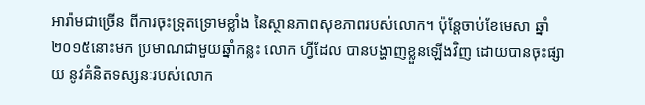អារ៉ាមជាច្រើន ពីការចុះទ្រុតទ្រោមខ្លាំង នៃស្ថានភាពសុខភាពរបស់លោក។ ប៉ុន្តែចាប់ខែមេសា ឆ្នាំ២០១៥នោះមក ប្រមាណជាមួយឆ្នាំកន្លះ លោក ហ្វីដែល បានបង្ហាញខ្លួនឡើងវិញ ដោយបានចុះផ្សាយ នូវគំនិតទស្សនៈរបស់លោក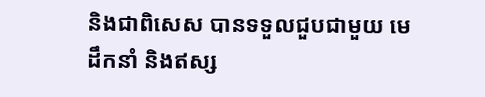និងជាពិសេស បានទទួលជួបជាមួយ មេដឹកនាំ និងឥស្ស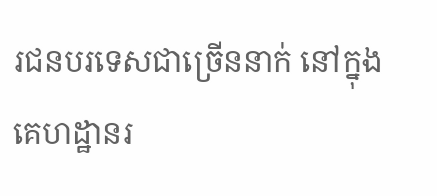រជនបរទេសជាច្រើននាក់ នៅក្នុងគេហដ្ឋានរ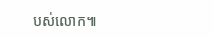បស់លោក៕